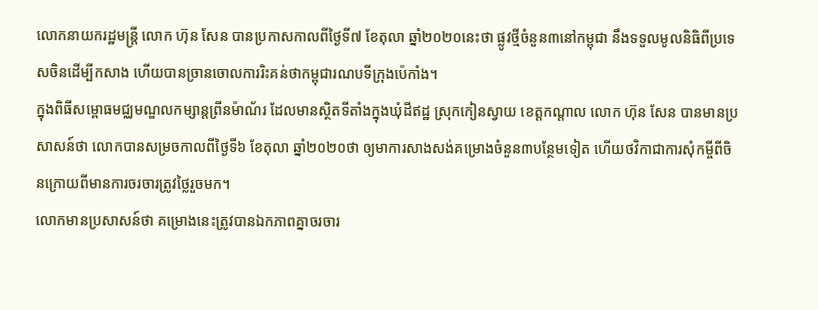លោកនាយករដ្ឋមន្រ្តី លោក ហ៊ុន សែន បានប្រកាសកាលពីថ្ងៃទី៧ ខែតុលា ឆ្នាំ២០២០នេះថា ផ្លូវថ្មីចំនួន៣នៅកម្ពុជា នឹងទទួលមូលនិធិពីប្រទេសចិនដើម្បីកសាង ហើយបានច្រានចោលការរិះគន់ថាកម្ពុជារណបទីក្រុងប៉េកាំង។
ក្នុងពិធីសម្ពោធមជ្ឈមណ្ឌលកម្សាន្តព្រីនម៉ាណ័រ ដែលមានស្ថិតទីតាំងក្នុងឃុំដីឥដ្ឋ ស្រុកកៀនស្វាយ ខេត្តកណ្តាល លោក ហ៊ុន សែន បានមានប្រសាសន៍ថា លោកបានសម្រចកាលពីថ្ងៃទី៦ ខែតុលា ឆ្នាំ២០២០ថា ឲ្យមាការសាងសង់គម្រោងចំនួន៣បន្ថែមទៀត ហើយថវិកាជាការសុំកម្ចីពីចិនក្រោយពីមានការចរចារត្រូវថ្លៃរួចមក។
លោកមានប្រសាសន៍ថា គម្រោងនេះត្រូវបានឯកភាពគ្នាចរចារ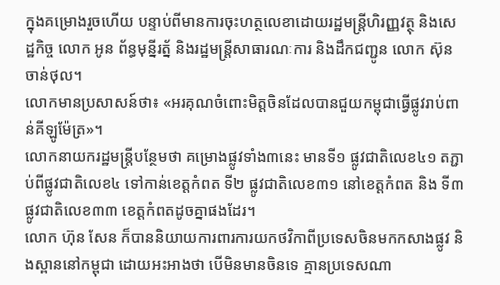ក្នុងគម្រោងរួចហើយ បន្ទាប់ពីមានការចុះហត្ថលេខាដោយរដ្ឋមន្រ្តីហិរញ្ញវត្ថុ និងសេដ្ឋកិច្ច លោក អូន ព័ន្ធមុន្នីរត្ន័ និងរដ្ឋមន្រ្តីសាធារណៈការ និងដឹកជញ្ជូន លោក ស៊ុន ចាន់ថុល។
លោកមានប្រសាសន៍ថា៖ «អរគុណចំពោះមិត្តចិនដែលបានជួយកម្ពុជាធ្វើផ្លូវរាប់ពាន់គីឡូម៉ែត្រ»។
លោកនាយករដ្ឋមន្រ្តីបន្ថែមថា គម្រោងផ្លូវទាំង៣នេះ មានទី១ ផ្លូវជាតិលេខ៤១ តភ្ជាប់ពីផ្លូវជាតិលេខ៤ ទៅកាន់ខេត្តកំពត ទី២ ផ្លូវជាតិលេខ៣១ នៅខេត្តកំពត និង ទី៣ ផ្លូវជាតិលេខ៣៣ ខេត្តកំពតដូចគ្នាផងដែរ។
លោក ហ៊ុន សែន ក៏បាននិយាយការពារការយកថវិកាពីប្រទេសចិនមកកសាងផ្លូវ និងស្ពាននៅកម្ពុជា ដោយអះអាងថា បើមិនមានចិនទេ គ្មានប្រទេសណា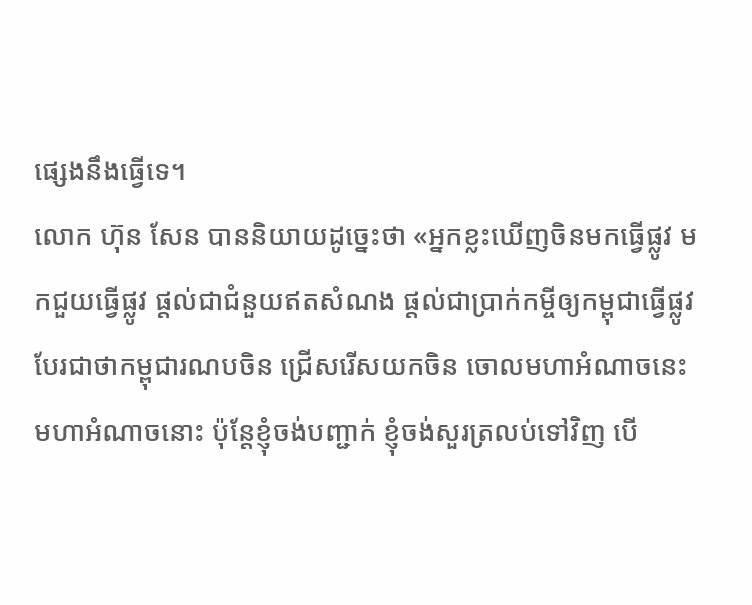ផ្សេងនឹងធ្វើទេ។
លោក ហ៊ុន សែន បាននិយាយដូច្នេះថា «អ្នកខ្លះឃើញចិនមកធ្វើផ្លូវ មកជួយធ្វើផ្លូវ ផ្តល់ជាជំនួយឥតសំណង ផ្តល់ជាប្រាក់កម្ចីឲ្យកម្ពុជាធ្វើផ្លូវ បែរជាថាកម្ពុជារណបចិន ជ្រើសរើសយកចិន ចោលមហាអំណាចនេះ មហាអំណាចនោះ ប៉ុន្តែខ្ញុំចង់បញ្ជាក់ ខ្ញុំចង់សួរត្រលប់ទៅវិញ បើ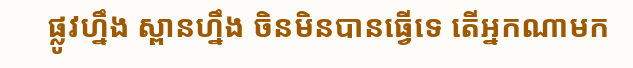ផ្លូវហ្នឹង ស្ពានហ្នឹង ចិនមិនបានធ្វើទេ តើអ្នកណាមក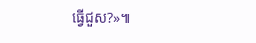ធ្វើជួស?»៕